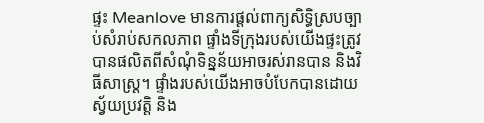ផ្ទះ Meanlove មានការផ្តល់ពាក្យសិទ្ធិស្របច្បាប់សំរាប់សកលភាព ផ្ទាំងទីក្រុងរបស់យើងផ្ទះត្រូវបានផលិតពីសំណុំទិន្នន័យអាចរស់រានបាន និងវិធីសាស្ត្រ។ ផ្ទាំងរបស់យើងអាចបំបែកបានដោយស្វ័យប្រវត្តិ និង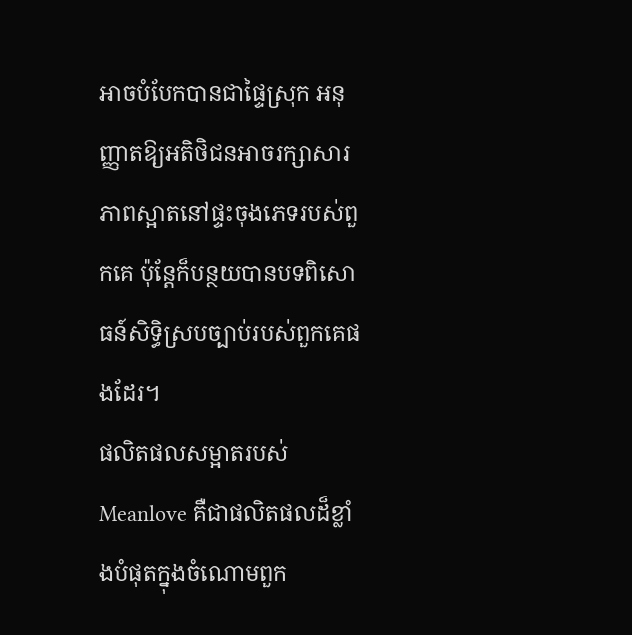អាចបំបែកបានជាផ្ទៃស្រុក អនុញ្ញាតឱ្យអតិថិជនអាចរក្សាសារភាពស្អាតនៅផ្ទះចុងភេទរបស់ពួកគេ ប៉ុន្តែក៏បន្ថយបានបទពិសោធន៍សិទ្ធិស្របច្បាប់របស់ពួកគេផងដែរ។
ផលិតផលសម្អាតរបស់ Meanlove គឺជាផលិតផលដ៏ខ្លាំងបំផុតក្នុងចំណោមពួក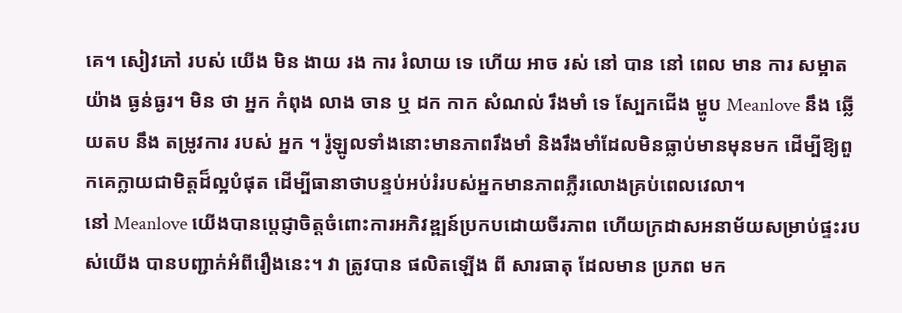គេ។ សៀវភៅ របស់ យើង មិន ងាយ រង ការ រំលាយ ទេ ហើយ អាច រស់ នៅ បាន នៅ ពេល មាន ការ សម្អាត យ៉ាង ធ្ងន់ធ្ងរ។ មិន ថា អ្នក កំពុង លាង ចាន ឬ ដក កាក សំណល់ រឹងមាំ ទេ ស្បែកជើង ម្ហូប Meanlove នឹង ឆ្លើយតប នឹង តម្រូវការ របស់ អ្នក ។ រ៉ូឡូលទាំងនោះមានភាពរឹងមាំ និងរឹងមាំដែលមិនធ្លាប់មានមុនមក ដើម្បីឱ្យពួកគេក្លាយជាមិត្តដ៏ល្អបំផុត ដើម្បីធានាថាបន្ទប់អប់រំរបស់អ្នកមានភាពភ្លឺរលោងគ្រប់ពេលវេលា។
នៅ Meanlove យើងបានប្តេជ្ញាចិត្តចំពោះការអភិវឌ្ឍន៍ប្រកបដោយចីរភាព ហើយក្រដាសអនាម័យសម្រាប់ផ្ទះរបស់យើង បានបញ្ជាក់អំពីរឿងនេះ។ វា ត្រូវបាន ផលិតឡើង ពី សារធាតុ ដែលមាន ប្រភព មក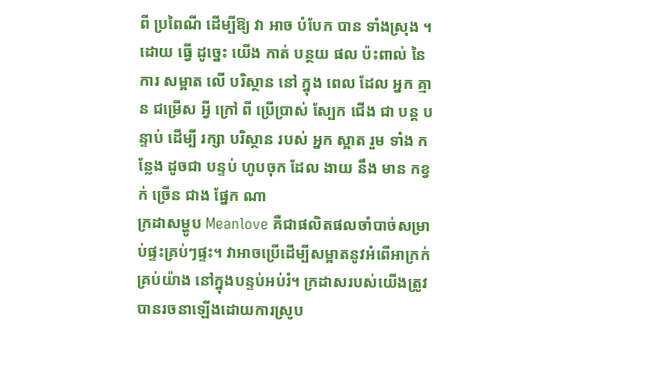ពី ប្រពៃណី ដើម្បីឱ្យ វា អាច បំបែក បាន ទាំងស្រុង ។ ដោយ ធ្វើ ដូច្នេះ យើង កាត់ បន្ថយ ផល ប៉ះពាល់ នៃ ការ សម្អាត លើ បរិស្ថាន នៅ ក្នុង ពេល ដែល អ្នក គ្មាន ជម្រើស អ្វី ក្រៅ ពី ប្រើប្រាស់ ស្បែក ជើង ជា បន្ត បន្ទាប់ ដើម្បី រក្សា បរិស្ថាន របស់ អ្នក ស្អាត រួម ទាំង កន្លែង ដូចជា បន្ទប់ ហូបចុក ដែល ងាយ នឹង មាន កខ្វក់ ច្រើន ជាង ផ្នែក ណា
ក្រដាសម្ហូប Meanlove គឺជាផលិតផលចាំបាច់សម្រាប់ផ្ទះគ្រប់ៗផ្ទះ។ វាអាចប្រើដើម្បីសម្អាតនូវអំពើអាក្រក់គ្រប់យ៉ាង នៅក្នុងបន្ទប់អប់រំ។ ក្រដាសរបស់យើងត្រូវបានរចនាឡើងដោយការស្រូប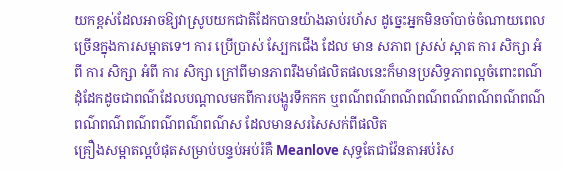យកខ្ពស់ដែលអាចឱ្យវាស្រូបយកជាតិដែកបានយ៉ាងឆាប់រហ័ស ដូច្នេះអ្នកមិនចាំបាច់ចំណាយពេលច្រើនក្នុងការសម្អាតទេ។ ការ ប្រើប្រាស់ ស្បែកជើង ដែល មាន សភាព ស្រស់ ស្អាត ការ សិក្សា អំពី ការ សិក្សា អំពី ការ សិក្សា ក្រៅពីមានភាពរឹងមាំផលិតផលនេះក៏មានប្រសិទ្ធភាពល្អចំពោះពណ៌ដុំដែកដូចជាពណ៌ដែលបណ្តាលមកពីការបង្ហូរទឹកកក ឬពណ៌ពណ៌ពណ៌ពណ៌ពណ៌ពណ៌ពណ៌ពណ៌ពណ៌ពណ៌ពណ៌ពណ៌ពណ៌ពណ៌ស ដែលមានសរសៃសក់ពីផលិត
គ្រឿងសម្អាតល្អបំផុតសម្រាប់បន្ទប់អប់រំគឺ Meanlove សុទ្ធតែជាវ៉ែនតាអប់រំស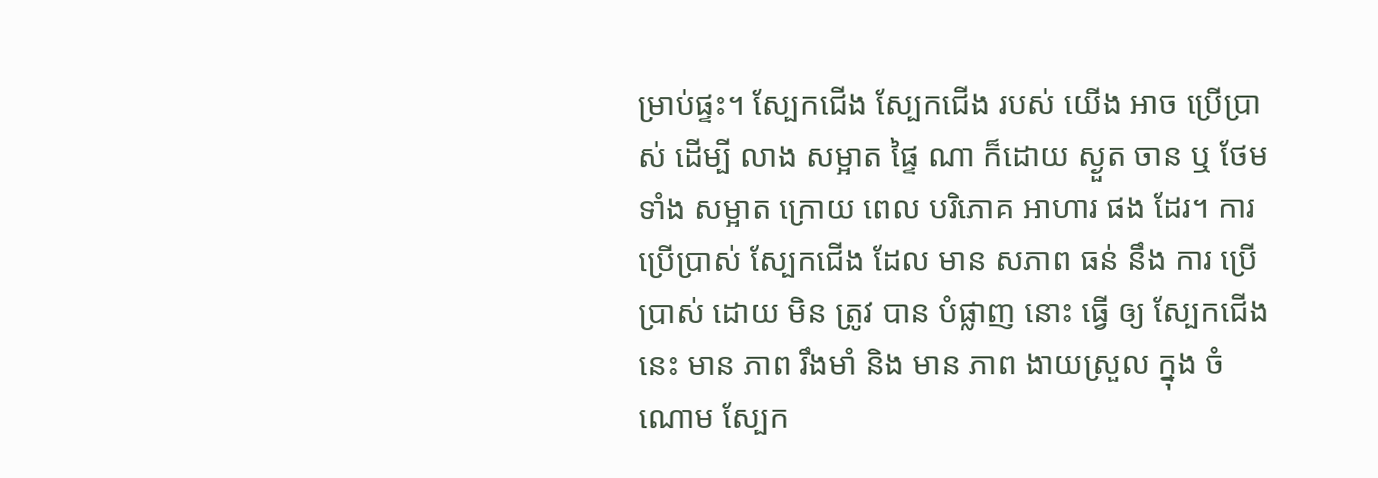ម្រាប់ផ្ទះ។ ស្បែកជើង ស្បែកជើង របស់ យើង អាច ប្រើប្រាស់ ដើម្បី លាង សម្អាត ផ្ទៃ ណា ក៏ដោយ ស្ងួត ចាន ឬ ថែម ទាំង សម្អាត ក្រោយ ពេល បរិភោគ អាហារ ផង ដែរ។ ការ ប្រើប្រាស់ ស្បែកជើង ដែល មាន សភាព ធន់ នឹង ការ ប្រើប្រាស់ ដោយ មិន ត្រូវ បាន បំផ្លាញ នោះ ធ្វើ ឲ្យ ស្បែកជើង នេះ មាន ភាព រឹងមាំ និង មាន ភាព ងាយស្រួល ក្នុង ចំណោម ស្បែក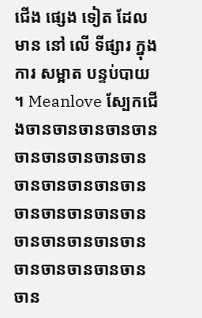ជើង ផ្សេង ទៀត ដែល មាន នៅ លើ ទីផ្សារ ក្នុង ការ សម្អាត បន្ទប់បាយ ។ Meanlove ស្បែកជើងចានចានចានចានចានចានចានចានចានចានចានចានចានចានចានចានចានចានចានចានចានចានចានចានចានចានចានចានចានចានចាន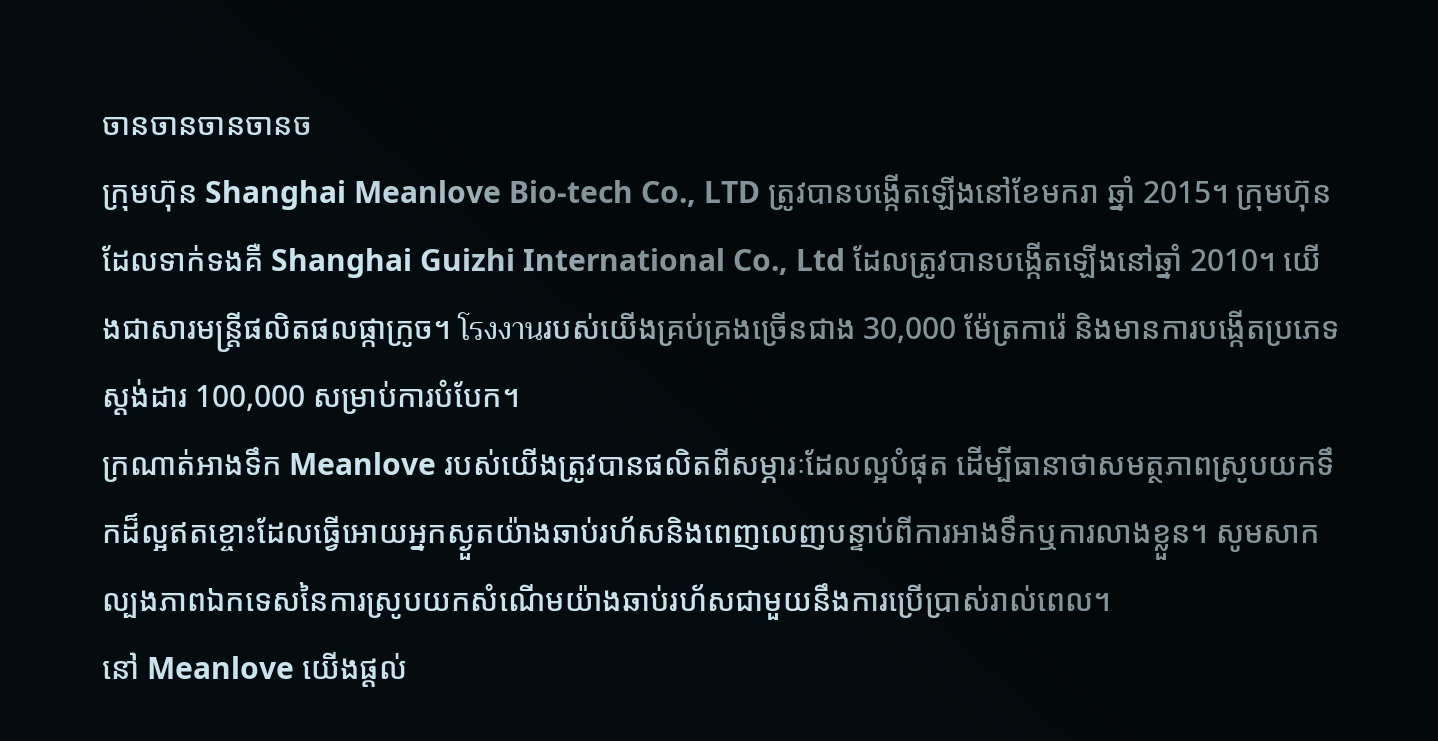ចានចានចានចានច
ក្រុមហ៊ុន Shanghai Meanlove Bio-tech Co., LTD ត្រូវបានបង្កើតឡើងនៅខែមករា ឆ្នាំ 2015។ ក្រុមហ៊ុនដែលទាក់ទងគឺ Shanghai Guizhi International Co., Ltd ដែលត្រូវបានបង្កើតឡើងនៅឆ្នាំ 2010។ យើងជាសារមន្ត្រីផលិតផលផ្កាក្រូច។ โรงงานរបស់យើងគ្រប់គ្រងច្រើនជាង 30,000 ម៉ែត្រការ៉េ និងមានការបង្កើតប្រភេទស្តង់ដារ 100,000 សម្រាប់ការបំបែក។
ក្រណាត់អាងទឹក Meanlove របស់យើងត្រូវបានផលិតពីសម្ភារៈដែលល្អបំផុត ដើម្បីធានាថាសមត្ថភាពស្រូបយកទឹកដ៏ល្អឥតខ្ចោះដែលធ្វើអោយអ្នកស្ងួតយ៉ាងឆាប់រហ័សនិងពេញលេញបន្ទាប់ពីការអាងទឹកឬការលាងខ្លួន។ សូមសាកល្បងភាពឯកទេសនៃការស្រូបយកសំណើមយ៉ាងឆាប់រហ័សជាមួយនឹងការប្រើប្រាស់រាល់ពេល។
នៅ Meanlove យើងផ្តល់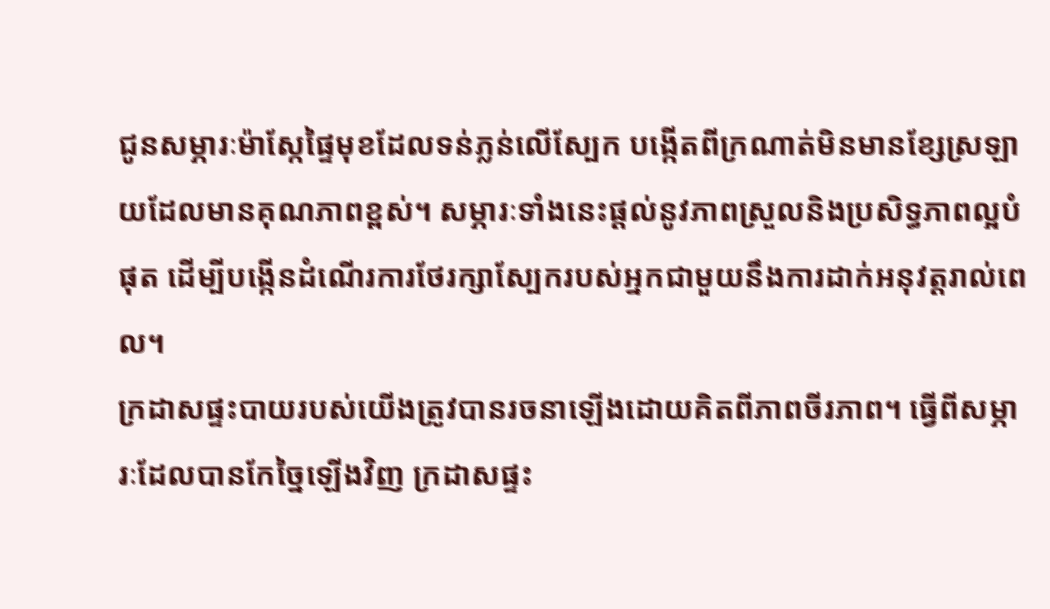ជូនសម្ភារៈម៉ាស្កែផ្ទៃមុខដែលទន់ភ្លន់លើស្បែក បង្កើតពីក្រណាត់មិនមានខ្សែស្រឡាយដែលមានគុណភាពខ្ពស់។ សម្ភារៈទាំងនេះផ្តល់នូវភាពស្រួលនិងប្រសិទ្ធភាពល្អបំផុត ដើម្បីបង្កើនដំណើរការថែរក្សាស្បែករបស់អ្នកជាមួយនឹងការដាក់អនុវត្តរាល់ពេល។
ក្រដាសផ្ទះបាយរបស់យើងត្រូវបានរចនាឡើងដោយគិតពីភាពចីរភាព។ ធ្វើពីសម្ភារៈដែលបានកែច្នៃឡើងវិញ ក្រដាសផ្ទះ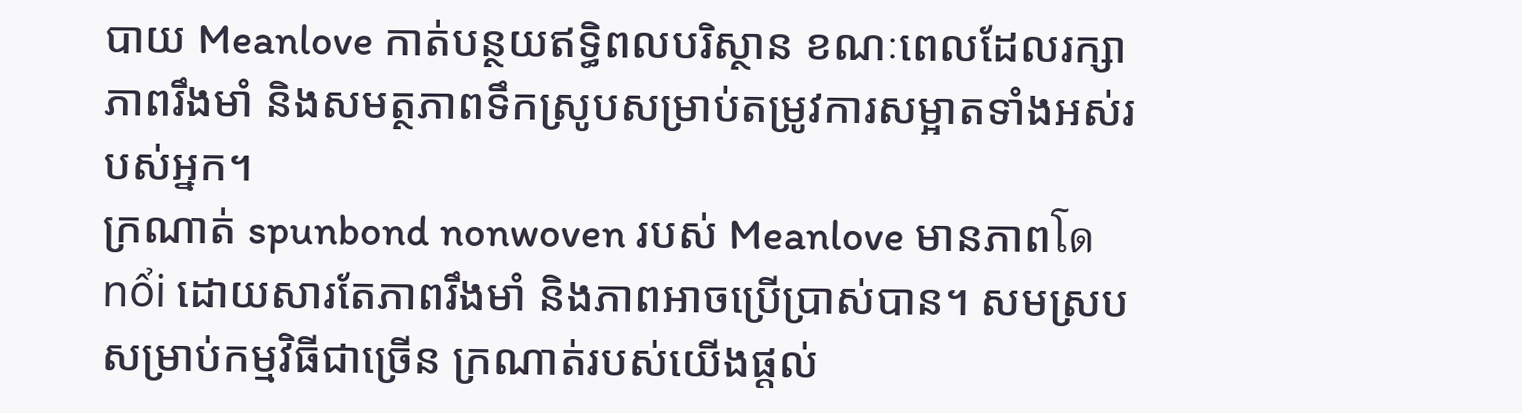បាយ Meanlove កាត់បន្ថយឥទ្ធិពលបរិស្ថាន ខណៈពេលដែលរក្សាភាពរឹងមាំ និងសមត្ថភាពទឹកស្រូបសម្រាប់តម្រូវការសម្អាតទាំងអស់របស់អ្នក។
ក្រណាត់ spunbond nonwoven របស់ Meanlove មានភាពโด nổi ដោយសារតែភាពរឹងមាំ និងភាពអាចប្រើប្រាស់បាន។ សមស្របសម្រាប់កម្មវិធីជាច្រើន ក្រណាត់របស់យើងផ្តល់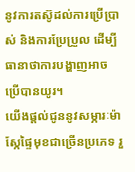នូវការតស៊ូដល់ការប្រើប្រាស់ និងការប្រែប្រួល ដើម្បីធានាថាការបង្ហាញអាចប្រើបានយូរ។
យើងផ្តល់ជូននូវសម្ភារៈម៉ាស្កែផ្ទៃមុខជាច្រើនប្រភេទ រួ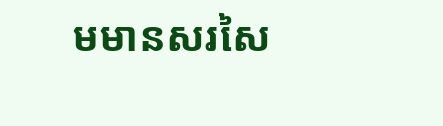មមានសរសៃ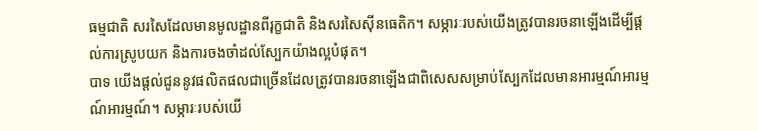ធម្មជាតិ សរសៃដែលមានមូលដ្ឋានពីរុក្ខជាតិ និងសរសៃស៊ីនធេតិក។ សម្ភារៈរបស់យើងត្រូវបានរចនាឡើងដើម្បីផ្តល់ការស្រូបយក និងការចងចាំដល់ស្បែកយ៉ាងល្អបំផុត។
បាទ យើងផ្តល់ជូននូវផលិតផលជាច្រើនដែលត្រូវបានរចនាឡើងជាពិសេសសម្រាប់ស្បែកដែលមានអារម្មណ៍អារម្មណ៍អារម្មណ៍។ សម្ភារៈរបស់យើ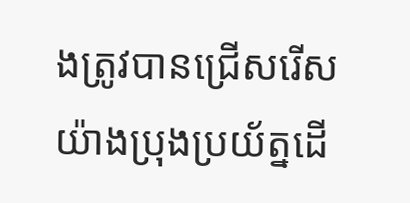ងត្រូវបានជ្រើសរើសយ៉ាងប្រុងប្រយ័ត្នដើ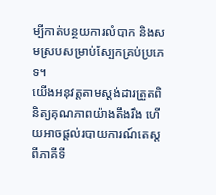ម្បីកាត់បន្ថយការលំបាក និងសមស្របសម្រាប់ស្បែកគ្រប់ប្រភេទ។
យើងអនុវត្តតាមស្តង់ដារត្រួតពិនិត្យគុណភាពយ៉ាងតឹងរឹង ហើយអាចផ្តល់របាយការណ៍តេស្តពីភាគីទី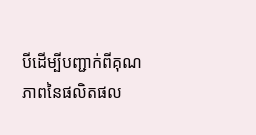បីដើម្បីបញ្ជាក់ពីគុណភាពនៃផលិតផល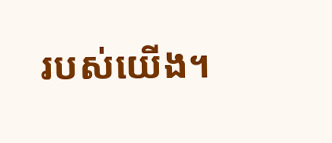របស់យើង។